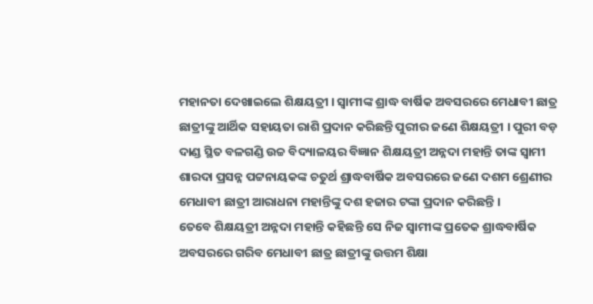ମହାନତା ଦେଖାଇଲେ ଶିକ୍ଷୟତ୍ରୀ । ସ୍ୱାମୀଙ୍କ ଶ୍ରାଦ୍ଧ ବାର୍ଷିକ ଅବସରରେ ମେଧାବୀ ଛାତ୍ର ଛାତ୍ରୀଙ୍କୁ ଆର୍ଥିକ ସହାୟତା ରାଶି ପ୍ରଦାନ କରିଛନ୍ତି ପୁରୀର ଜଣେ ଶିକ୍ଷୟତ୍ରୀ । ପୁରୀ ବଡ଼ ଦାଣ୍ଡ ସ୍ଥିତ ବଳଗଣ୍ଡି ଉଚ୍ଚ ବିଦ୍ୟାଳୟର ବିଜ୍ଞାନ ଶିକ୍ଷୟତ୍ରୀ ଅନ୍ନଦା ମହାନ୍ତି ତାଙ୍କ ସ୍ୱାମୀ ଶାରଦା ପ୍ରସନ୍ନ ପଟ୍ଟନାୟକଙ୍କ ଚତୁର୍ଥ ଶ୍ରାଦ୍ଧବାର୍ଷିକ ଅବସରରେ ଜଣେ ଦଶମ ଶ୍ରେଣୀର ମେଧାବୀ ଛାତ୍ରୀ ଆରାଧନା ମହାନ୍ତିଙ୍କୁ ଦଶ ହଜାର ଟଙ୍କା ପ୍ରଦାନ କରିଛନ୍ତି ।
ତେବେ ଶିକ୍ଷୟତ୍ରୀ ଅନ୍ନଦା ମହାନ୍ତି କହିଛନ୍ତି ସେ ନିଜ ସ୍ୱାମୀଙ୍କ ପ୍ରତେକ ଶ୍ରାଦ୍ଧବାର୍ଷିକ ଅବସରରେ ଗରିବ ମେଧାବୀ ଛାତ୍ର ଛାତ୍ରୀଙ୍କୁ ଉତ୍ତମ ଶିକ୍ଷା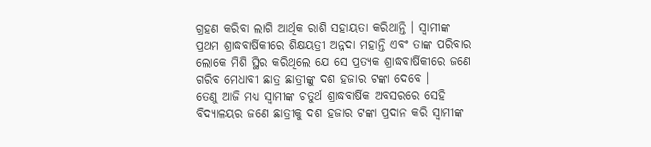ଗ୍ରହଣ କରିବା ଲାଗି ଆର୍ଥିକ ରାଶି ସହାୟତା କରିଥାନ୍ତି । ସ୍ୱାମୀଙ୍କ ପ୍ରଥମ ଶ୍ରାଦ୍ଧବାର୍ଷିକୀରେ ଶିକ୍ଷୟତ୍ରୀ ଅନ୍ନଦା ମହାନ୍ତି ଏବଂ ତାଙ୍କ ପରିବାର ଲୋକେ ମିଶି ସ୍ଥିର କରିଥିଲେ ଯେ ସେ ପ୍ରତ୍ୟକ ଶ୍ରାଦ୍ଧବାର୍ଷିକୀରେ ଜଣେ ଗରିବ ମେଧାବୀ ଛାତ୍ର ଛାତ୍ରୀଙ୍କୁ ଦଶ ହଜାର ଟଙ୍କା ଦେବେ ।
ତେଣୁ ଆଜି ମଧ୍ୟ ସ୍ୱାମୀଙ୍କ ଚତୁର୍ଥ ଶ୍ରାଦ୍ଧବାର୍ଷିକ ଅବସରରେ ସେହି ବିଦ୍ୟାଳୟର ଜଣେ ଛାତ୍ରୀକୁ ଦଶ ହଜାର ଟଙ୍କା ପ୍ରଦାନ କରି ସ୍ୱାମୀଙ୍କ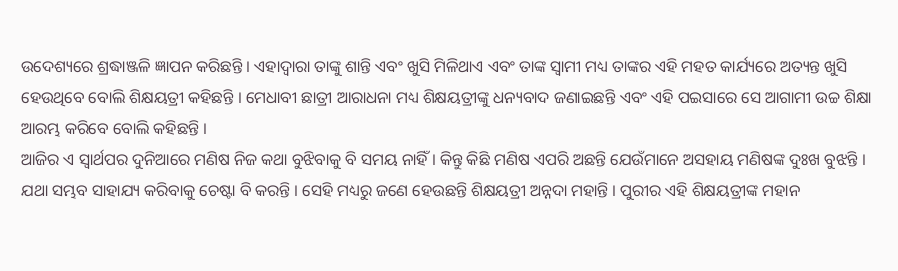ଉଦେଶ୍ୟରେ ଶ୍ରଦ୍ଧାଞ୍ଜଳି ଜ୍ଞାପନ କରିଛନ୍ତି । ଏହାଦ୍ୱାରା ତାଙ୍କୁ ଶାନ୍ତି ଏବଂ ଖୁସି ମିଳିଥାଏ ଏବଂ ତାଙ୍କ ସ୍ୱାମୀ ମଧ୍ୟ ତାଙ୍କର ଏହି ମହତ କାର୍ଯ୍ୟରେ ଅତ୍ୟନ୍ତ ଖୁସି ହେଉଥିବେ ବୋଲି ଶିକ୍ଷୟତ୍ରୀ କହିଛନ୍ତି । ମେଧାବୀ ଛାତ୍ରୀ ଆରାଧନା ମଧ୍ୟ ଶିକ୍ଷୟତ୍ରୀଙ୍କୁ ଧନ୍ୟବାଦ ଜଣାଇଛନ୍ତି ଏବଂ ଏହି ପଇସାରେ ସେ ଆଗାମୀ ଉଚ୍ଚ ଶିକ୍ଷା ଆରମ୍ଭ କରିବେ ବୋଲି କହିଛନ୍ତି ।
ଆଜିର ଏ ସ୍ୱାର୍ଥପର ଦୁନିଆରେ ମଣିଷ ନିଜ କଥା ବୁଝିବାକୁ ବି ସମୟ ନାହିଁ । କିନ୍ତୁ କିଛି ମଣିଷ ଏପରି ଅଛନ୍ତି ଯେଉଁମାନେ ଅସହାୟ ମଣିଷଙ୍କ ଦୁଃଖ ବୁଝନ୍ତି । ଯଥା ସମ୍ଭବ ସାହାଯ୍ୟ କରିବାକୁ ଚେଷ୍ଟା ବି କରନ୍ତି । ସେହି ମଧ୍ୟରୁ ଜଣେ ହେଉଛନ୍ତି ଶିକ୍ଷୟତ୍ରୀ ଅନ୍ନଦା ମହାନ୍ତି । ପୁରୀର ଏହି ଶିକ୍ଷୟତ୍ରୀଙ୍କ ମହାନ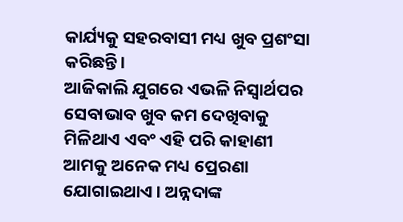କାର୍ଯ୍ୟକୁ ସହରବାସୀ ମଧ୍ୟ ଖୁବ ପ୍ରଶଂସା କରିଛନ୍ତି ।
ଆଜିକାଲି ଯୁଗରେ ଏଭଳି ନିସ୍ଵାର୍ଥପର ସେବାଭାବ ଖୁବ କମ ଦେଖିବାକୁ ମିଳିଥାଏ ଏବଂ ଏହି ପରି କାହାଣୀ ଆମକୁ ଅନେକ ମଧ୍ୟ ପ୍ରେରଣା ଯୋଗାଇଥାଏ । ଅନ୍ନଦାଙ୍କ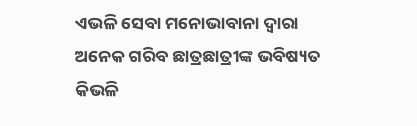ଏଭଳି ସେବା ମନୋଭାବାନା ଦ୍ୱାରା ଅନେକ ଗରିବ ଛାତ୍ରଛାତ୍ରୀଙ୍କ ଭବିଷ୍ୟତ କିଭଳି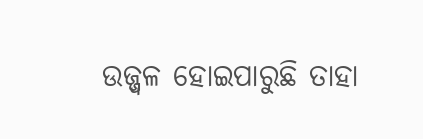ଉଜ୍ଜ୍ୱଳ ହୋଇପାରୁଛି ତାହା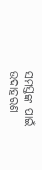ସମସ୍ତଙ୍କ ପାଇଁ ଉଦାହରଣ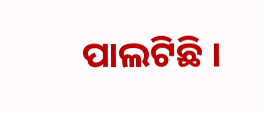ପାଲଟିଛି ।